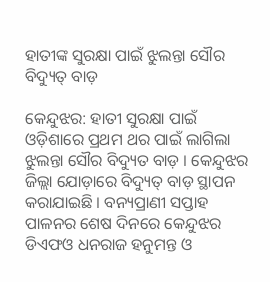ହାତୀଙ୍କ ସୁରକ୍ଷା ପାଇଁ ଝୁଲନ୍ତା ସୌର ବିଦ୍ୟୁତ୍ ବାଡ଼

କେନ୍ଦୁଝର: ହାତୀ ସୁରକ୍ଷା ପାଇଁ ଓଡ଼ିଶାରେ ପ୍ରଥମ ଥର ପାଇଁ ଲାଗିଲା ଝୁଲନ୍ତା ସୌର ବିଦ୍ୟୁତ ବାଡ଼ । କେନ୍ଦୁଝର ଜିଲ୍ଲା ଯୋଡ଼ାରେ ବିଦ୍ୟୁତ୍ ବାଡ଼ ସ୍ଥାପନ କରାଯାଇଛି । ବନ୍ୟପ୍ରାଣୀ ସପ୍ତାହ ପାଳନର ଶେଷ ଦିନରେ କେନ୍ଦୁଝର ଡିଏଫଓ ଧନରାଜ ହନୁମନ୍ତ ଓ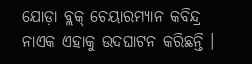ଯୋଡ଼ା ବ୍ଲକ୍ ଚେୟାରମ୍ୟାନ କବିନ୍ଦ୍ର ନାଏକ ଏହାକୁ ଉଦଘାଟନ କରିଛନ୍ତି ।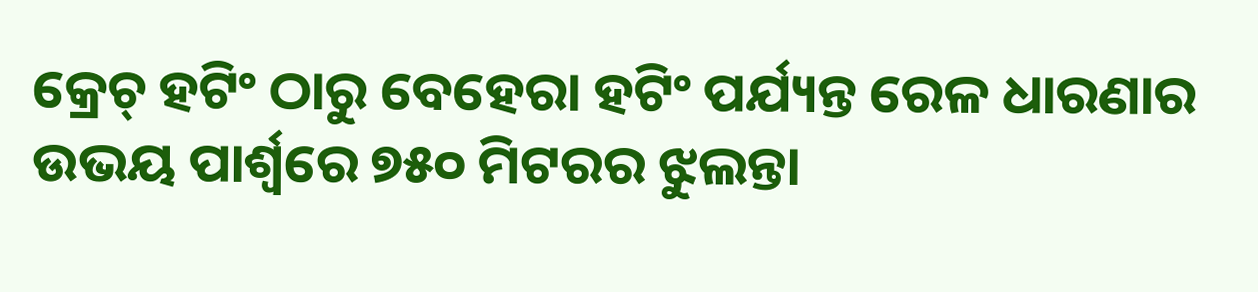କ୍ରେଚ୍ ହଟିଂ ଠାରୁ ବେହେରା ହଟିଂ ପର୍ଯ୍ୟନ୍ତ ରେଳ ଧାରଣାର ଉଭୟ ପାର୍ଶ୍ବରେ ୭୫୦ ମିଟରର ଝୁଲନ୍ତା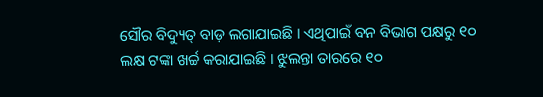ସୌର ବିଦ୍ୟୁତ୍ ବାଡ଼ ଲଗାଯାଇଛି । ଏଥିପାଇଁ ବନ ବିଭାଗ ପକ୍ଷରୁ ୧୦ ଲକ୍ଷ ଟଙ୍କା ଖର୍ଚ୍ଚ କରାଯାଇଛି । ଝୁଲନ୍ତା ତାରରେ ୧୦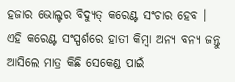ହଜାର ଭୋଲ୍ଟର ବିଦ୍ୟୁତ୍ କରେଣ୍ଟ ସଂଚାର ହେବ । ଏହି କରେଣ୍ଟ ସଂସ୍ପର୍ଶରେ ହାତୀ କିମ୍ବା ଅନ୍ୟ ବନ୍ୟ ଜନ୍ତୁ ଆସିଲେ ମାତ୍ର କିଛି ସେକେଣ୍ଡ ପାଇଁ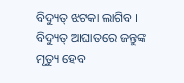ବିଦ୍ୟୁତ୍ ଝଟକା ଲାଗିବ । ବିଦ୍ୟୁତ୍ ଆଘାତରେ ଜନ୍ତୁଙ୍କ ମୃତ୍ୟୁ ହେବ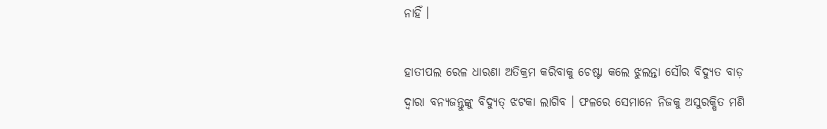ନାହିଁ ।

ହାତୀପଲ ରେଳ ଧାରଣା ଅତିକ୍ରମ କରିବାକୁ ଚେଷ୍ଟା କଲେ ଝୁଲନ୍ତା ସୌର ବିଦ୍ୟୁତ ବାଡ଼ ଦ୍ବାରା ବନ୍ୟଜନ୍ତୁଙ୍କୁ ବିଦ୍ୟୁତ୍ ଝଟକା ଲାଗିବ । ଫଳରେ ସେମାନେ ନିଜକୁ ଅସୁରକ୍ଷିତ ମଣି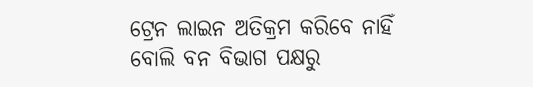ଟ୍ରେନ ଲାଇନ ଅତିକ୍ରମ କରିବେ ନାହିଁ ବୋଲି ବନ ବିଭାଗ ପକ୍ଷରୁ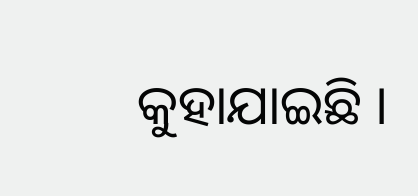କୁହାଯାଇଛି ।